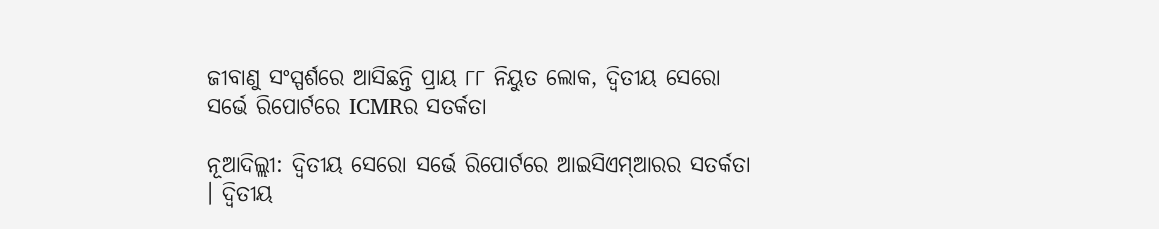ଜୀବାଣୁ ସଂସ୍ପର୍ଶରେ ଆସିଛନ୍ତି ପ୍ରାୟ ୮୮ ନିୟୁତ ଲୋକ, ଦ୍ୱିତୀୟ ସେରୋ ସର୍ଭେ ରିପୋର୍ଟରେ ICMRର ସତର୍କତା

ନୂଆଦିଲ୍ଲୀ: ଦ୍ୱିତୀୟ ସେରୋ ସର୍ଭେ ରିପୋର୍ଟରେ ଆଇସିଏମ୍‌ଆରର ସତର୍କତା । ଦ୍ୱିତୀୟ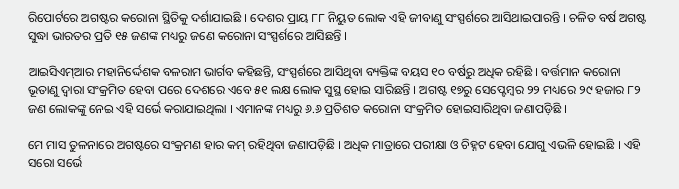ରିପୋର୍ଟରେ ଅଗଷ୍ଟର କରୋନା ସ୍ଥିତିକୁ ଦର୍ଶାଯାଇଛି । ଦେଶର ପ୍ରାୟ ୮୮ ନିୟୁତ ଲୋକ ଏହି ଜୀବାଣୁ ସଂସ୍ପର୍ଶରେ ଆସିଥାଇପାରନ୍ତି । ଚଳିତ ବର୍ଷ ଅଗଷ୍ଟ ସୁଦ୍ଧା ଭାରତର ପ୍ରତି ୧୫ ଜଣଙ୍କ ମଧ୍ୟରୁ ଜଣେ କରୋନା ସଂସ୍ପର୍ଶରେ ଆସିଛନ୍ତି ।

ଆଇସିଏମ୍‌ଆର ମହାନିର୍ଦ୍ଦେଶକ ବଳରାମ ଭାର୍ଗବ କହିଛନ୍ତି, ସଂସ୍ପର୍ଶରେ ଆସିଥିବା ବ୍ୟକ୍ତିଙ୍କ ବୟସ ୧୦ ବର୍ଷରୁ ଅଧିକ ରହିଛି । ବର୍ତ୍ତମାନ କରୋନା ଭୂତାଣୁ ଦ୍ୱାରା ସଂକ୍ରମିତ ହେବା ପରେ ଦେଶରେ ଏବେ ୫୧ ଲକ୍ଷ ଲୋକ ସୁସ୍ଥ ହୋଇ ସାରିଛନ୍ତି । ଅଗଷ୍ଟ ୧୭ରୁ ସେପ୍ଟେମ୍ବର ୨୨ ମଧ୍ୟରେ ୨୯ ହଜାର ୮୨ ଜଣ ଲୋକଙ୍କୁ ନେଇ ଏହି ସର୍ଭେ କରାଯାଇଥିଲା । ଏମାନଙ୍କ ମଧ୍ୟରୁ ୬.୬ ପ୍ରତିଶତ କରୋନା ସଂକ୍ରମିତ ହୋଇସାରିଥିବା ଜଣାପଡ଼ିଛି ।

ମେ ମାସ ତୁଳନାରେ ଅଗଷ୍ଟରେ ସଂକ୍ରମଣ ହାର କମ୍‌ ରହିଥିବା ଜଣାପଡ଼ିଛି । ଅଧିକ ମାତ୍ରାରେ ପରୀକ୍ଷା ଓ ଚିହ୍ନଟ ହେବା ଯୋଗୁ ଏଭଳି ହୋଇଛି । ଏହି ସରୋ ସର୍ଭେ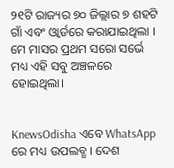୨୧ଟି ରାଜ୍ୟର ୭୦ ଜିଲ୍ଲାର ୭ ଶହଟି ଗାଁ ଏବଂ ଓ୍ଵାର୍ଡରେ କରାଯାଇଥିଲା । ମେ ମାସର ପ୍ରଥମ ସରୋ ସର୍ଭେ ମଧ୍ୟ ଏହି ସବୁ ଅଞ୍ଚଳରେ ହୋଇଥିଲା।


KnewsOdisha ଏବେ WhatsApp ରେ ମଧ୍ୟ ଉପଲବ୍ଧ । ଦେଶ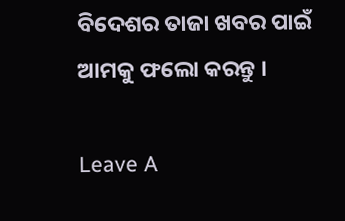ବିଦେଶର ତାଜା ଖବର ପାଇଁ ଆମକୁ ଫଲୋ କରନ୍ତୁ ।

Leave A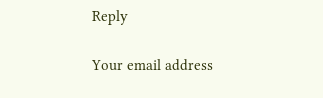Reply

Your email address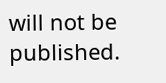will not be published.